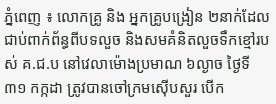ភ្នំពេញ ៖ លោកគ្រូ និង អ្នកគ្រូបង្រៀន ២នាក់ដែលជាប់ពាក់ព័ន្ធពីបទលួច និងសមគំនិតលួចទឹកខ្មៅរបស់ គ.ជ.ប នៅវេលាម៉ោងប្រមាណ ៦ល្ងាច ថ្ងៃទី៣១ កក្កដា ត្រូវបានចៅក្រមស៊ើបសួរ បើក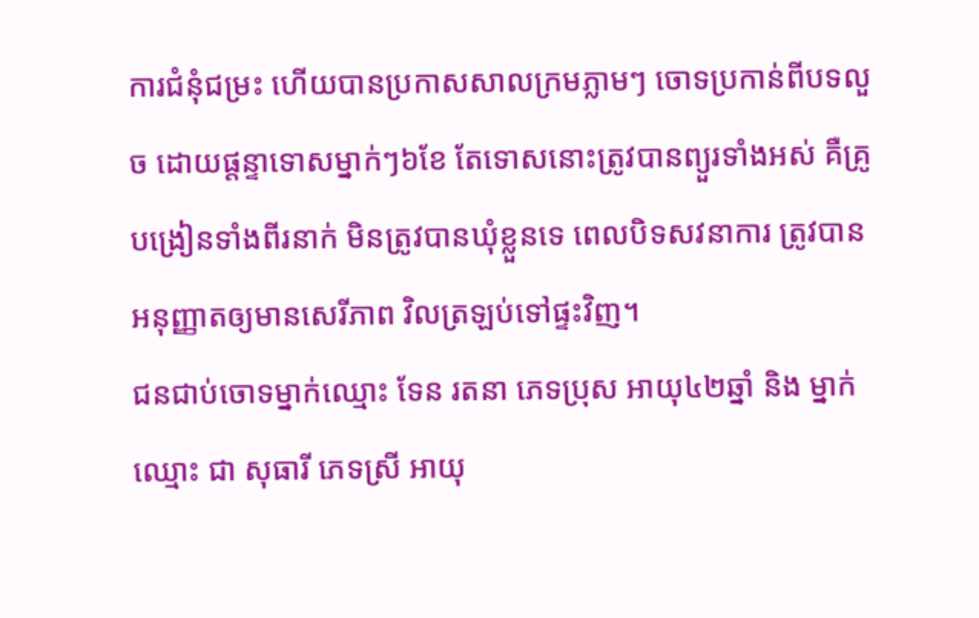ការជំនុំជម្រះ ហើយបានប្រកាសសាលក្រមភ្លាមៗ ចោទប្រកាន់ពីបទលួច ដោយផ្តន្ទាទោសម្នាក់ៗ៦ខែ តែទោសនោះត្រូវបានព្យួរទាំងអស់ គឺគ្រូបង្រៀនទាំងពីរនាក់ មិនត្រូវបានឃុំខ្លួនទេ ពេលបិទសវនាការ ត្រូវបានអនុញ្ញាតឲ្យមានសេរីភាព វិលត្រឡប់ទៅផ្ទះវិញ។
ជនជាប់ចោទម្នាក់ឈ្មោះ ទែន រតនា ភេទប្រុស អាយុ៤២ឆ្នាំ និង ម្នាក់ឈ្មោះ ជា សុធារី ភេទស្រី អាយុ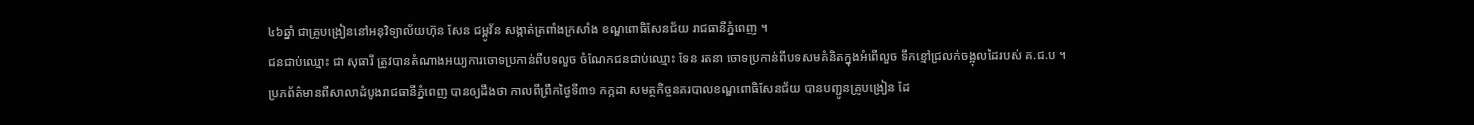៤៦ឆ្នាំ ជាគ្រូបង្រៀននៅអនុវិទ្យាល័យហ៊ុន សែន ជម្ពូវ័ន សង្កាត់ត្រពាំងក្រសាំង ខណ្ឌពោធិសែនជ័យ រាជធានីភ្នំពេញ ។
ជនជាប់ឈ្មោះ ជា សុធារី ត្រូវបានតំណាងអយ្យការចោទប្រកាន់ពីបទលួច ចំណែកជនជាប់ឈ្មោះ ទែន រតនា ចោទប្រកាន់ពីបទសមគំនិតក្នុងអំពើលួច ទឹកខ្មៅជ្រលក់ចង្អុលដៃរបស់ គ.ជ.ប ។
ប្រភព័ត៌មានពីសាលាដំបូងរាជធានីភ្នំពេញ បានឲ្យដឹងថា កាលពីព្រឹកថ្ងៃទី៣១ កក្កដា សមត្ថកិច្ចនគរបាលខណ្ឌពោធិសែនជ័យ បានបញ្ជូនគ្រូបង្រៀន ដែ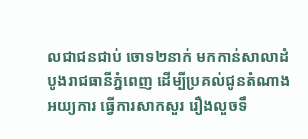លជាជនជាប់ ចោទ២នាក់ មកកាន់សាលាដំបូងរាជធានីភ្នំពេញ ដើម្បីប្រគល់ជូនតំណាងអយ្យការ ធ្វើការសាកសួរ រឿងលួចទឹ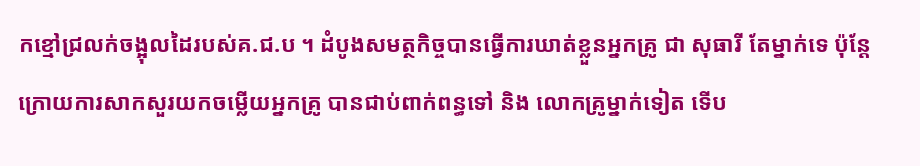កខ្មៅជ្រលក់ចង្អុលដៃរបស់គ.ជ.ប ។ ដំបូងសមត្ថកិច្ចបានធ្វើការឃាត់ខ្លួនអ្នកគ្រូ ជា សុធារី តែម្នាក់ទេ ប៉ុន្តែក្រោយការសាកសួរយកចម្លើយអ្នកគ្រូ បានជាប់ពាក់ពន្ធទៅ និង លោកគ្រូម្នាក់ទៀត ទើប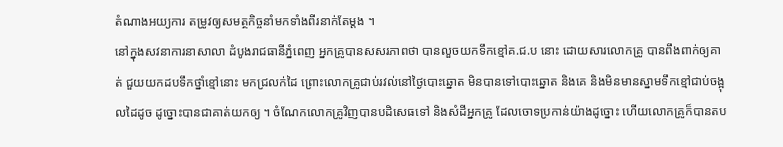តំណាងអយ្យការ តម្រូវឲ្យសមត្ថកិច្ចនាំមកទាំងពីរនាក់តែម្ដង ។
នៅក្នុងសវនាការនាសាលា ដំបូងរាជធានីភ្នំពេញ អ្នកគ្រូបានសសរភាពថា បានលួចយកទឹកខ្មៅគ.ជ.ប នោះ ដោយសារលោកគ្រូ បានពឹងពាក់ឲ្យគាត់ ជួយយកដបទឹកថ្នាំខ្មៅនោះ មកជ្រលក់ដៃ ព្រោះលោកគ្រូជាប់រវល់នៅថ្ងៃបោះឆ្នោត មិនបានទៅបោះឆ្នោត និងគេ និងមិនមានស្នាមទឹកខ្មៅជាប់ចង្អុលដៃដូច ដូច្នោះបានជាគាត់យកឲ្យ ។ ចំណែកលោកគ្រូវិញបានបដិសេធទៅ និងសំដីអ្នកគ្រូ ដែលចោទប្រកាន់យ៉ាងដូច្នោះ ហើយលោកគ្រូក៏បានតប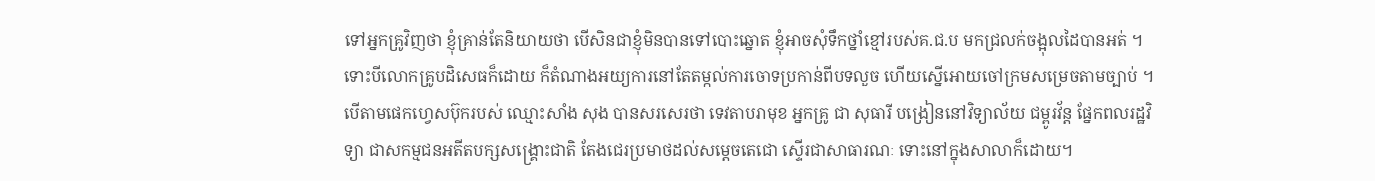ទៅអ្នកគ្រូវិញថា ខ្ញុំគ្រាន់តែនិយាយថា បើសិនជាខ្ញុំមិនបានទៅបោះឆ្នោត ខ្ញុំអាចសុំទឹកថ្នាំខ្មៅរបស់គ.ជ.ប មកជ្រលក់ចង្អុលដៃបានអត់ ។ ទោះបីលោកគ្រូបដិសេធក៏ដោយ ក៏តំណាងអយ្យការនៅតែតម្កល់ការចោទប្រកាន់ពីបទលួច ហើយស្នើអោយចៅក្រមសម្រេចតាមច្បាប់ ។
បើតាមផេកហ្វេសប៊ុករបស់ ឈ្មោះសាំង សុង បានសរសេរថា ទេវតាបរាមុខ អ្នកគ្រូ ជា សុធារី បង្រៀននៅវិទ្យាល័យ ជម្ពូរវ័ន្ត ផ្នែកពលរដ្ឋវិទ្យា ជាសកម្មជនអតីតបក្សសង្គ្រោះជាតិ តែងជេរប្រមាថដល់សម្ដេចតេជោ ស្ទើរជាសាធារណៈ ទោះនៅក្នុងសាលាក៏ដោយ។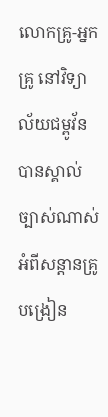លោកគ្រូ-អ្នកគ្រូ នៅវិទ្យាល័យជម្ពូវ័ន បានស្គាល់ច្បាស់ណាស់ អំពីសន្ដានគ្រូបង្រៀន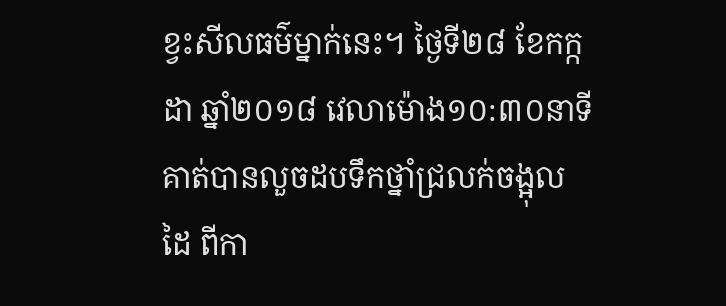ខ្វះសីលធម៌ម្នាក់នេះ។ ថ្ងៃទី២៨ ខែកក្កដា ឆ្នាំ២០១៨ វេលាម៉ោង១០:៣០នាទី គាត់បានលួចដបទឹកថ្នាំជ្រលក់ចង្អុលដៃ ពីកា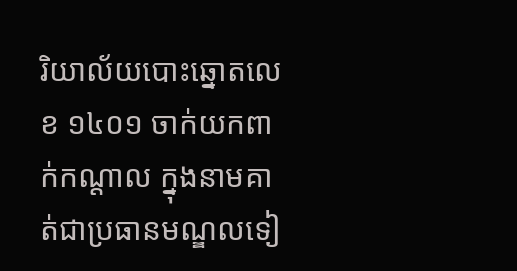រិយាល័យបោះឆ្នោតលេខ ១៤០១ ចាក់យកពាក់កណ្ដាល ក្នុងនាមគាត់ជាប្រធានមណ្ឌលទៀ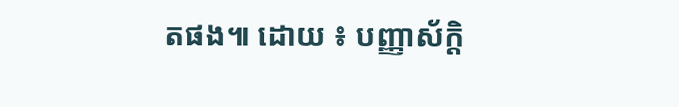តផង៕ ដោយ ៖ បញ្ញាស័ក្តិ